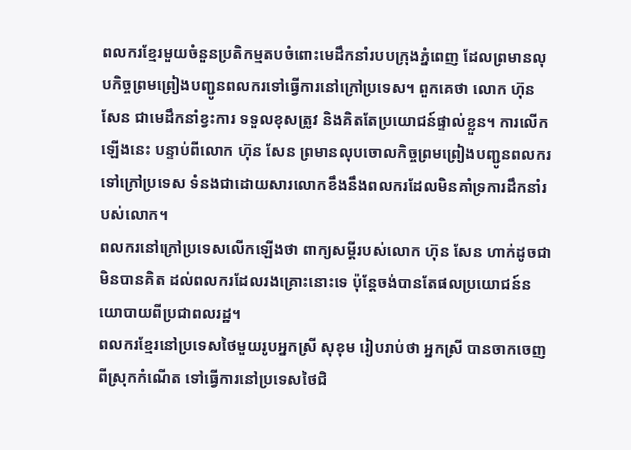ពលករខ្មែរមួយចំនួនប្រតិកម្មតបចំពោះមេដឹកនាំរបបក្រុងភ្នំពេញ ដែលព្រមានលុបកិច្ចព្រមព្រៀងបញ្ជូនពលករទៅធ្វើការនៅក្រៅប្រទេស។ ពួកគេថា លោក ហ៊ុន សែន ជាមេដឹកនាំខ្វះការ ទទួលខុសត្រូវ និងគិតតែប្រយោជន៍ផ្ទាល់ខ្លួន។ ការលើកឡើងនេះ បន្ទាប់ពីលោក ហ៊ុន សែន ព្រមានលុបចោលកិច្ចព្រមព្រៀងបញ្ជូនពលករទៅក្រៅប្រទេស ទំនងជាដោយសារលោកខឹងនឹងពលករដែលមិនគាំទ្រការដឹកនាំរបស់លោក។
ពលករនៅក្រៅប្រទេសលើកឡើងថា ពាក្យសម្ដីរបស់លោក ហ៊ុន សែន ហាក់ដូចជាមិនបានគិត ដល់ពលករដែលរងគ្រោះនោះទេ ប៉ុន្តែចង់បានតែផលប្រយោជន៍នយោបាយពីប្រជាពលរដ្ឋ។
ពលករខ្មែរនៅប្រទេសថៃមួយរូបអ្នកស្រី សុខុម រៀបរាប់ថា អ្នកស្រី បានចាកចេញពីស្រុកកំណើត ទៅធ្វើការនៅប្រទេសថៃជិ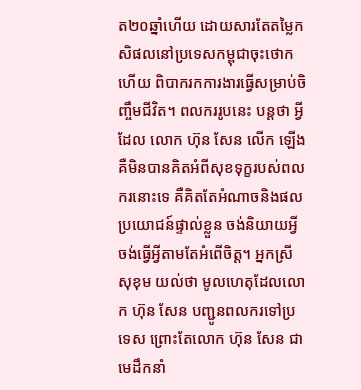ត២០ឆ្នាំហើយ ដោយសារតែតម្លៃកសិផលនៅប្រទេសកម្ពុជាចុះថោក ហើយ ពិបាករកការងារធ្វើសម្រាប់ចិញ្ចឹមជីវិត។ ពលកររូបនេះ បន្តថា អ្វីដែល លោក ហ៊ុន សែន លើក ឡើង គឺមិនបានគិតអំពីសុខទុក្ខរបស់ពលករនោះទេ គឺគិតតែអំណាចនិងផលប្រយោជន៍ផ្ទាល់ខ្លួន ចង់និយាយអ្វីចង់ធ្វើអ្វីតាមតែអំពើចិត្ត។ អ្នកស្រី សុខុម យល់ថា មូលហេតុដែលលោក ហ៊ុន សែន បញ្ជូនពលករទៅប្រទេស ព្រោះតែលោក ហ៊ុន សែន ជាមេដឹកនាំ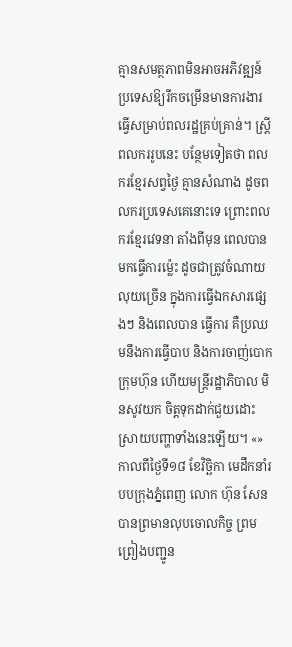គ្មានសមត្ថភាពមិនអាចអភិវឌ្ឍន៍ ប្រទេសឱ្យរីកចម្រើនមានការងារធ្វើសម្រាប់ពលរដ្ឋគ្រប់គ្រាន់។ ស្ត្រីពលកររូបនេះ បន្ថែមទៀតថា ពលករខ្មែរសព្វថ្ងៃ គ្មានសំណាង ដូចពលករប្រទេសគេនោះទេ ព្រោះពលករខ្មែរវេទនា តាំងពីមុន ពេលបានមកធ្វើការម្ល៉េះ ដូចជាត្រូវចំណាយលុយច្រើន ក្នុងការធ្វើឯកសារផ្សេងៗ និងពេលបាន ធ្វើការ គឺប្រឈមនឹងការធ្វើបាប និងការចាញ់បោកក្រុមហ៊ុន ហើយមន្ត្រីរដ្ឋាភិបាល មិនសូវយក ចិត្តទុកដាក់ជួយដោះស្រាយបញ្ហាទាំងនេះឡើយ។ «»
កាលពីថ្ងៃទី១៨ ខែវិច្ឆិកា មេដឹកនាំរបបក្រុងភ្នំពេញ លោក ហ៊ុន សែន បានព្រមានលុបចោលកិច្ច ព្រមព្រៀងបញ្ជូន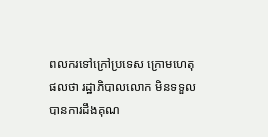ពលករទៅក្រៅប្រទេស ក្រោមហេតុផលថា រដ្ឋាភិបាលលោក មិនទទួលបានការដឹងគុណ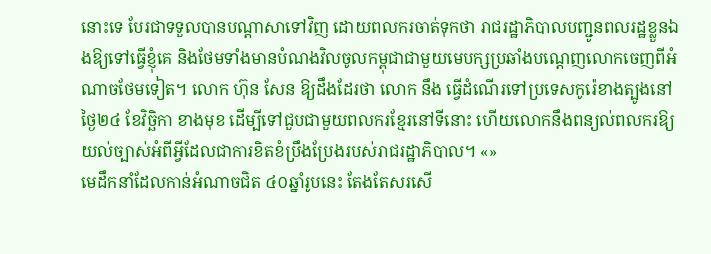នោះទេ បែរជាទទួលបានបណ្ដាសាទៅវិញ ដោយពលករចាត់ទុកថា រាជរដ្ឋាភិបាលបញ្ជូនពលរដ្ឋខ្លួនឯងឱ្យទៅធ្វើខ្ញុំគេ និងថែមទាំងមានបំណងវិលចូលកម្ពុជាជាមួយមេបក្សប្រឆាំងបណ្ដេញលោកចេញពីអំណាចថែមទៀត។ លោក ហ៊ុន សែន ឱ្យដឹងដែរថា លោក នឹង ធ្វើដំណើរទៅប្រទេសកូរ៉េខាងត្បូងនៅថ្ងៃ២៤ ខែវិច្ឆិកា ខាងមុខ ដើម្បីទៅជួបជាមួយពលករខ្មែរនៅទីនោះ ហើយលោកនឹងពន្យល់ពលករឱ្យយល់ច្បាស់អំពីអ្វីដែលជាការខិតខំប្រឹងប្រែងរបស់រាជរដ្ឋាភិបាល។ «»
មេដឹកនាំដែលកាន់អំណាចជិត ៤០ឆ្នាំរូបនេះ តែងតែសរសើ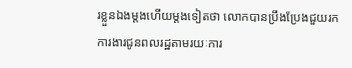រខ្លួនឯងម្ដងហើយម្ដងទៀតថា លោកបានប្រឹងប្រែងជួយរកការងារជូនពលរដ្ឋតាមរយៈការ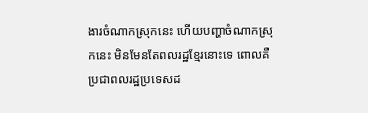ងារចំណាកស្រុកនេះ ហើយបញ្ហាចំណាកស្រុកនេះ មិនមែនតែពលរដ្ឋខ្មែរនោះទេ ពោលគឺប្រជាពលរដ្ឋប្រទេសដ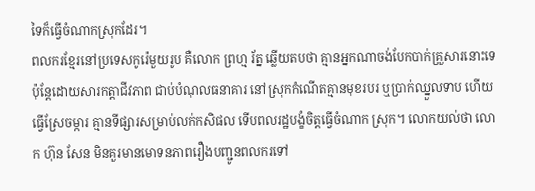ទៃក៏ធ្វើចំណាកស្រុកដែរ។
ពលករខ្មែរនៅប្រទេសកូរ៉េមួយរូប គឺលោក ព្រហ្ម រ័ត្ន ឆ្លើយតបថា គ្មានអ្នកណាចង់បែកបាក់គ្រួសារនោះទេ ប៉ុន្តែដោយសារកត្តាជីវភាព ជាប់បំណុលធនាគារ នៅស្រុកកំណើតគ្មានមុខរបរ ឬប្រាក់ឈ្នួលទាប ហើយធ្វើស្រែចម្ការ គ្មានទីផ្សារសម្រាប់លក់កសិផល ទើបពលរដ្ឋបង្ខំចិត្តធ្វើចំណាក ស្រុក។ លោកយល់ថា លោក ហ៊ុន សែន មិនគួរមានមោទនភាពរឿងបញ្ជូនពលករទៅ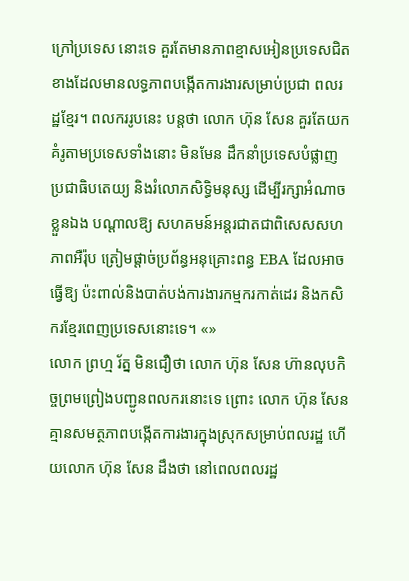ក្រៅប្រទេស នោះទេ គួរតែមានភាពខ្មាសអៀនប្រទេសជិតខាងដែលមានលទ្ធភាពបង្កើតការងារសម្រាប់ប្រជា ពលរដ្ឋខ្មែរ។ ពលកររូបនេះ បន្តថា លោក ហ៊ុន សែន គួរតែយកគំរូតាមប្រទេសទាំងនោះ មិនមែន ដឹកនាំប្រទេសបំផ្លាញប្រជាធិបតេយ្យ និងរំលោភសិទ្ធិមនុស្ស ដើម្បីរក្សាអំណាចខ្លួនឯង បណ្ដាលឱ្យ សហគមន៍អន្តរជាតជាពិសេសសហភាពអឺរ៉ុប ត្រៀមផ្ដាច់ប្រព័ន្ធអនុគ្រោះពន្ធ EBA ដែលអាចធ្វើឱ្យ ប៉ះពាល់និងបាត់បង់ការងារកម្មករកាត់ដេរ និងកសិករខ្មែរពេញប្រទេសនោះទេ។ «»
លោក ព្រហ្ម រ័ត្ន មិនជឿថា លោក ហ៊ុន សែន ហ៊ានលុបកិច្ចព្រមព្រៀងបញ្ជូនពលករនោះទេ ព្រោះ លោក ហ៊ុន សែន គ្មានសមត្ថភាពបង្កើតការងារក្នុងស្រុកសម្រាប់ពលរដ្ឋ ហើយលោក ហ៊ុន សែន ដឹងថា នៅពេលពលរដ្ឋ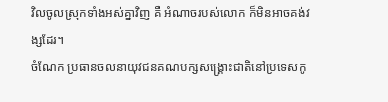វិលចូលស្រុកទាំងអស់គ្នាវិញ គឺ អំណាចរបស់លោក ក៏មិនអាចគង់វង្សដែរ។
ចំណែក ប្រធានចលនាយុវជនគណបក្សសង្គ្រោះជាតិនៅប្រទេសកូ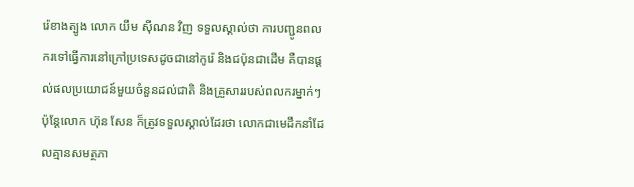រ៉េខាងត្បូង លោក យឹម ស៊ីណន វិញ ទទួលស្គាល់ថា ការបញ្ជូនពលករទៅធ្វើការនៅក្រៅប្រទេសដូចជានៅកូរ៉េ និងជប៉ុនជាដើម គឺបានផ្ដល់ផលប្រយោជន៍មួយចំនួនដល់ជាតិ និងគ្រួសាររបស់ពលករម្នាក់ៗ ប៉ុន្តែលោក ហ៊ុន សែន ក៏ត្រូវទទួលស្គាល់ដែរថា លោកជាមេដឹកនាំដែលគ្មានសមត្ថភា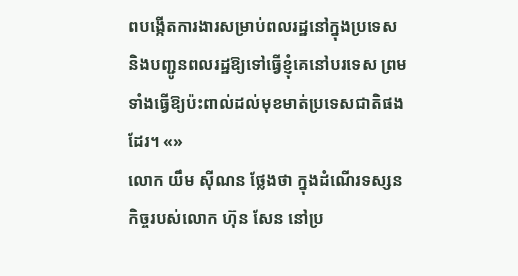ពបង្កើតការងារសម្រាប់ពលរដ្ឋនៅក្នុងប្រទេស និងបញ្ជូនពលរដ្ឋឱ្យទៅធ្វើខ្ញុំគេនៅបរទេស ព្រមទាំងធ្វើឱ្យប៉ះពាល់ដល់មុខមាត់ប្រទេសជាតិផងដែរ។ «»
លោក យឹម ស៊ីណន ថ្លែងថា ក្នុងដំណើរទស្សនកិច្ចរបស់លោក ហ៊ុន សែន នៅប្រ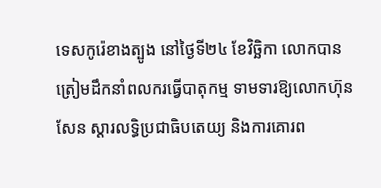ទេសកូរ៉េខាងត្បូង នៅថ្ងៃទី២៤ ខែវិច្ឆិកា លោកបានត្រៀមដឹកនាំពលករធ្វើបាតុកម្ម ទាមទារឱ្យលោកហ៊ុន សែន ស្ដារលទ្ធិប្រជាធិបតេយ្យ និងការគោរព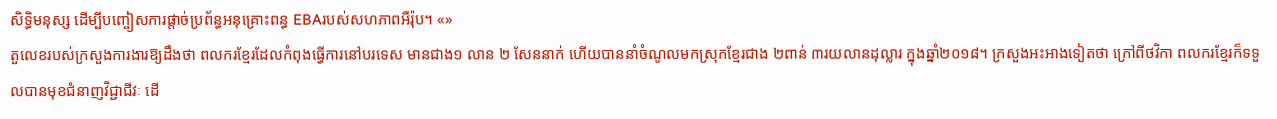សិទ្ធិមនុស្ស ដើម្បីបញ្ចៀសការផ្តាច់ប្រព័ន្ធអនុគ្រោះពន្ធ EBAរបស់សហភាពអឺរ៉ុប។ «»
តួលេខរបស់ក្រសួងការងារឱ្យដឹងថា ពលករខ្មែរដែលកំពុងធ្វើការនៅបរទេស មានជាង១ លាន ២ សែននាក់ ហើយបាននាំចំណូលមកស្រុកខ្មែរជាង ២ពាន់ ៣រយលានដុល្លារ ក្នុងឆ្នាំ២០១៨។ ក្រសួងអះអាងទៀតថា ក្រៅពីថវិកា ពលករខ្មែរក៏ទទួលបានមុខជំនាញវិជ្ជាជីវៈ ដើ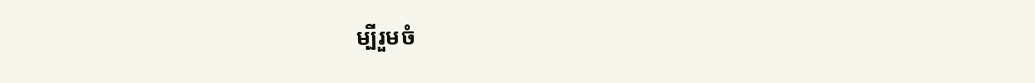ម្បីរួមចំ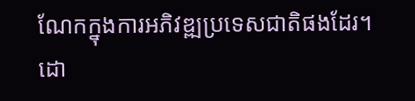ណែកក្នុងការអភិវឌ្ឍប្រទេសជាតិផងដែរ។
ដោ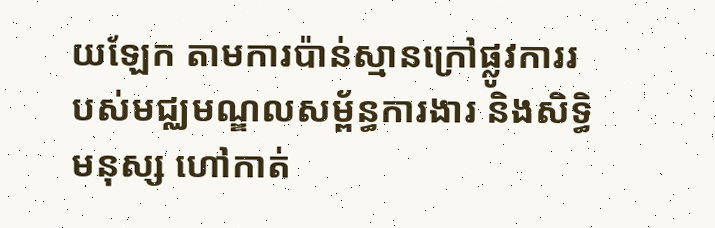យឡែក តាមការប៉ាន់ស្មានក្រៅផ្លូវការរបស់មជ្ឈមណ្ឌលសម្ព័ន្ធការងារ និងសិទ្ធិមនុស្ស ហៅកាត់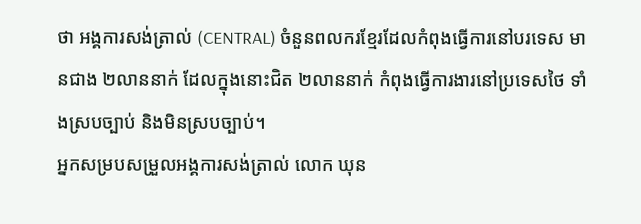ថា អង្គការសង់ត្រាល់ (CENTRAL) ចំនួនពលករខ្មែរដែលកំពុងធ្វើការនៅបរទេស មានជាង ២លាននាក់ ដែលក្នុងនោះជិត ២លាននាក់ កំពុងធ្វើការងារនៅប្រទេសថៃ ទាំងស្របច្បាប់ និងមិនស្របច្បាប់។
អ្នកសម្របសម្រួលអង្គការសង់ត្រាល់ លោក ឃុន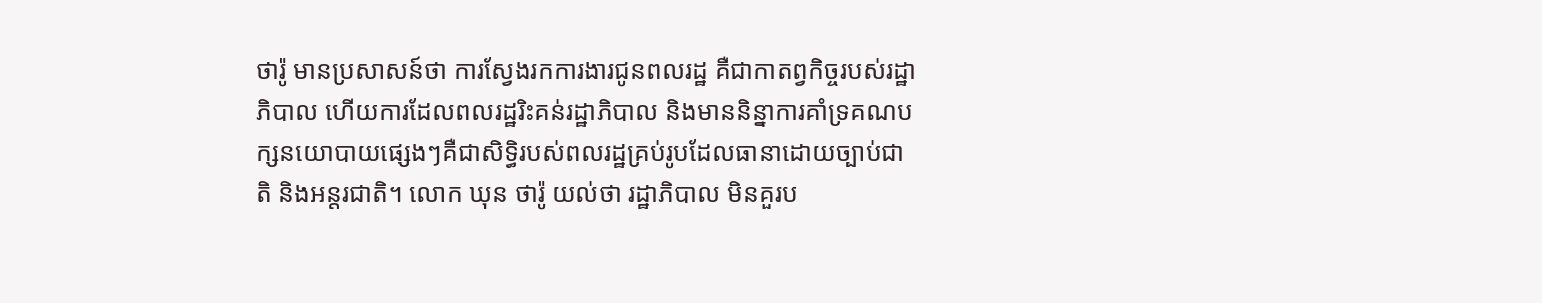ថារ៉ូ មានប្រសាសន៍ថា ការស្វែងរកការងារជូនពលរដ្ឋ គឺជាកាតព្វកិច្ចរបស់រដ្ឋាភិបាល ហើយការដែលពលរដ្ឋរិះគន់រដ្ឋាភិបាល និងមាននិន្នាការគាំទ្រគណបក្សនយោបាយផ្សេងៗគឺជាសិទ្ធិរបស់ពលរដ្ឋគ្រប់រូបដែលធានាដោយច្បាប់ជាតិ និងអន្តរជាតិ។ លោក ឃុន ថារ៉ូ យល់ថា រដ្ឋាភិបាល មិនគួរប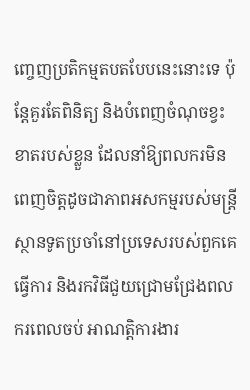ញ្ចេញប្រតិកម្មតបតបែបនេះនោះទេ ប៉ុន្តែគួរតែពិនិត្យ និងបំពេញចំណុចខ្វះខាតរបស់ខ្លួន ដែលនាំឱ្យពលករមិនពេញចិត្តដូចជាភាពអសកម្មរបស់មន្ត្រីស្ថានទូតប្រចាំនៅប្រទេសរបស់ពួកគេធ្វើការ និងរកវិធីជួយជ្រោមជ្រែងពលករពេលចប់ អាណត្តិការងារ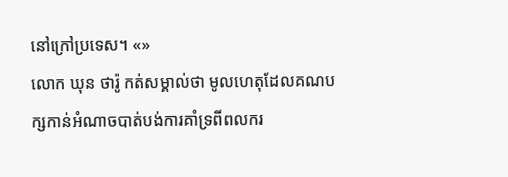នៅក្រៅប្រទេស។ «»
លោក ឃុន ថារ៉ូ កត់សម្គាល់ថា មូលហេតុដែលគណបក្សកាន់អំណាចបាត់បង់ការគាំទ្រពីពលករ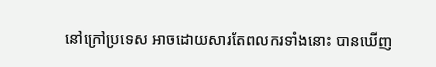នៅក្រៅប្រទេស អាចដោយសារតែពលករទាំងនោះ បានឃើញ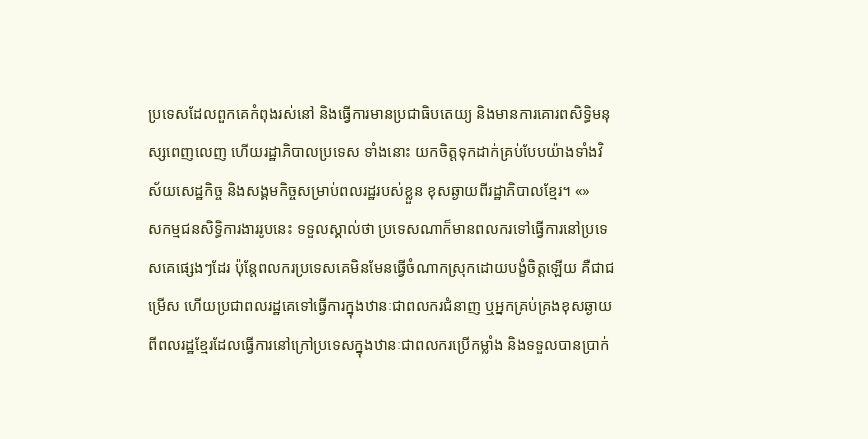ប្រទេសដែលពួកគេកំពុងរស់នៅ និងធ្វើការមានប្រជាធិបតេយ្យ និងមានការគោរពសិទ្ធិមនុស្សពេញលេញ ហើយរដ្ឋាភិបាលប្រទេស ទាំងនោះ យកចិត្តទុកដាក់គ្រប់បែបយ៉ាងទាំងវិស័យសេដ្ឋកិច្ច និងសង្គមកិច្ចសម្រាប់ពលរដ្ឋរបស់ខ្លួន ខុសឆ្ងាយពីរដ្ឋាភិបាលខ្មែរ។ «»
សកម្មជនសិទ្ធិការងាររូបនេះ ទទួលស្គាល់ថា ប្រទេសណាក៏មានពលករទៅធ្វើការនៅប្រទេសគេផ្សេងៗដែរ ប៉ុន្តែពលករប្រទេសគេមិនមែនធ្វើចំណាកស្រុកដោយបង្ខំចិត្តឡើយ គឺជាជម្រើស ហើយប្រជាពលរដ្ឋគេទៅធ្វើការក្នុងឋានៈជាពលករជំនាញ ឬអ្នកគ្រប់គ្រងខុសឆ្ងាយពីពលរដ្ឋខ្មែរដែលធ្វើការនៅក្រៅប្រទេសក្នុងឋានៈជាពលករប្រើកម្លាំង និងទទួលបានប្រាក់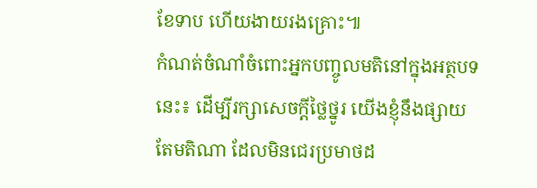ខែទាប ហើយងាយរងគ្រោះ៕
កំណត់ចំណាំចំពោះអ្នកបញ្ចូលមតិនៅក្នុងអត្ថបទនេះ៖ ដើម្បីរក្សាសេចក្ដីថ្លៃថ្នូរ យើងខ្ញុំនឹងផ្សាយតែមតិណា ដែលមិនជេរប្រមាថដ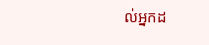ល់អ្នកដ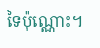ទៃប៉ុណ្ណោះ។